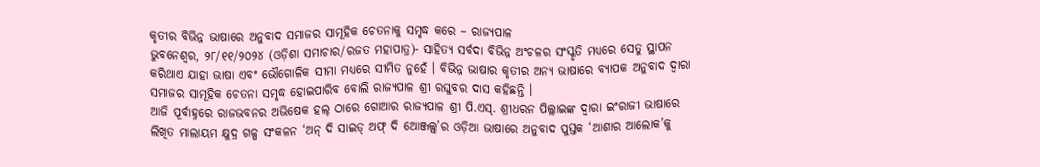କୃତୀର ବିଭିନ୍ନ ଭାଷାରେ ଅନୁବାଦ ସମାଜର ସାମୂହିକ ଚେତନାକୁ ସମୃଦ୍ଧ କରେ – ରାଜ୍ୟପାଳ
ଭୁବନେଶ୍ୱର, ୨୮/୧୧/୨୦୨୪ (ଓଡ଼ିଶା ସମାଚାର/ରଜତ ମହାପାତ୍ର)- ସାହିତ୍ୟ ସର୍ବଦା ବିଭିନ୍ନ ଅଂଚଳର ସଂସ୍କୃତି ମଧ୍ୟରେ ସେତୁ ସ୍ଥାପନ କରିଥାଏ ଯାହା ଭାଷା ଏବଂ ଭୌଗୋଳିକ ସୀମା ମଧ୍ୟରେ ସୀମିତ ନୁହେଁ । ବିଭିନ୍ନ ଭାଷାର କୃତୀର ଅନ୍ୟ ଭାଷାରେ ବ୍ୟାପକ ଅନୁବାଦ ଦ୍ୱାରା ସମାଜର ସାମୂହିକ ଚେତନା ସମୃଦ୍ଧ ହୋଇପାରିବ ବୋଲି ରାଜ୍ୟପାଳ ଶ୍ରୀ ରଘୁବର ଦାସ କହିଛନ୍ତି ।
ଆଜି ପୂର୍ବାହ୍ନରେ ରାଜଭବନର ଅଭିଷେକ ହଲ୍ ଠାରେ ଗୋଆର ରାଜ୍ୟପାଳ ଶ୍ରୀ ପି.ଏସ୍. ଶ୍ରୀଧରନ ପିଲ୍ଲାଇଙ୍କ ଦ୍ୱାରା ଇଂରାଜୀ ଭାଷାରେ ଲିଖିତ ମାଲାୟମ କ୍ଷୁଦ୍ର ଗଳ୍ପ ସଂକଳନ ‘ଅନ୍ ଦି ସାଇଡ୍ ଅଫ୍ ଦି ଆେଞ୍ଜଲ୍ସ୍’ର ଓଡ଼ିଆ ଭାଷାରେ ଅନୁବାଦ ପୁସ୍ତକ ‘ଆଶାର ଆଲୋକ’କୁ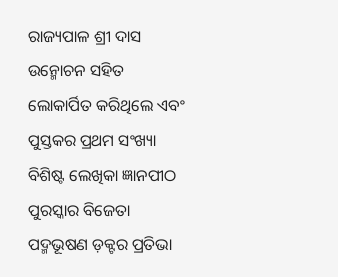ରାଜ୍ୟପାଳ ଶ୍ରୀ ଦାସ ଉନ୍ମୋଚନ ସହିତ ଲୋକାର୍ପିତ କରିଥିଲେ ଏବଂ ପୁସ୍ତକର ପ୍ରଥମ ସଂଖ୍ୟା ବିଶିଷ୍ଟ ଲେଖିକା ଜ୍ଞାନପୀଠ ପୁରସ୍କାର ବିଜେତା ପଦ୍ମଭୂଷଣ ଡ଼କ୍ଟର ପ୍ରତିଭା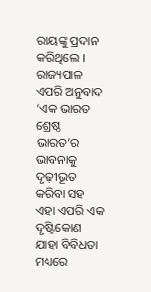ରାୟଙ୍କୁ ପ୍ରଦାନ କରିଥିଲେ । ରାଜ୍ୟପାଳ ଏପରି ଅନୁବାଦ ‘ଏକ ଭାରତ ଶ୍ରେଷ୍ଠ ଭାରତ’ର ଭାବନାକୁ ଦୃଢ଼ୀଭୂତ କରିବା ସହ ଏହା ଏପରି ଏକ ଦୃଷ୍ଟିକୋଣ ଯାହା ବିବିଧତା ମଧ୍ୟରେ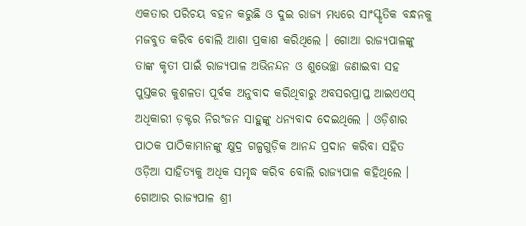ଏକତାର ପରିଚୟ ବହନ କରୁଛି ଓ ଦୁଇ ରାଜ୍ୟ ମଧ୍ୟରେ ସାଂସ୍କୃତିକ ବନ୍ଧନକୁ ମଜବୁତ କରିବ ବୋଲି ଆଶା ପ୍ରକାଶ କରିଥିଲେ । ଗୋଆ ରାଜ୍ୟପାଳଙ୍କୁ ତାଙ୍କ କୃତୀ ପାଇଁ ରାଜ୍ୟପାଳ ଅଭିନନ୍ଦନ ଓ ଶୁଭେଚ୍ଛା ଜଣାଇବା ସହ ପୁସ୍ତକର କୁଶଳତା ପୂର୍ବକ ଅନୁବାଦ କରିଥିବାରୁ ଅବସରପ୍ରାପ୍ତ ଆଇଏଏସ୍ ଅଧିକାରୀ ଡ଼କ୍ଟର ନିରଂଜନ ସାହୁଙ୍କୁ ଧନ୍ୟବାଦ ଦେଇଥିଲେ । ଓଡ଼ିଶାର ପାଠକ ପାଠିକାମାନଙ୍କୁ କ୍ଷୁଦ୍ର ଗଳ୍ପଗୁଡ଼ିକ ଆନନ୍ଦ ପ୍ରଦାନ କରିବା ସହିତ ଓଡ଼ିଆ ସାହିତ୍ୟକୁ ଅଧିକ ସମୃଦ୍ଧ କରିବ ବୋଲି ରାଜ୍ୟପାଳ କହିଥିଲେ ।
ଗୋଆର ରାଜ୍ୟପାଳ ଶ୍ରୀ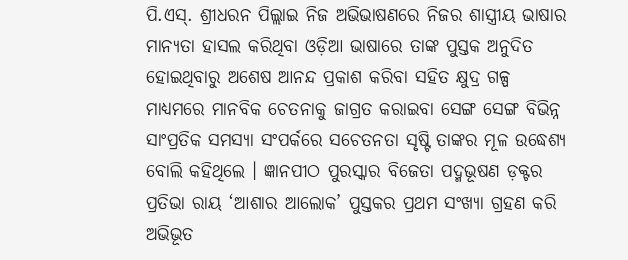ପି.ଏସ୍. ଶ୍ରୀଧରନ ପିଲ୍ଲାଇ ନିଜ ଅଭିଭାଷଣରେ ନିଜର ଶାସ୍ତ୍ରୀୟ ଭାଷାର ମାନ୍ୟତା ହାସଲ କରିଥିବା ଓଡ଼ିଆ ଭାଷାରେ ତାଙ୍କ ପୁସ୍ତକ ଅନୁଦିତ ହୋଇଥିବାରୁ ଅଶେଷ ଆନନ୍ଦ ପ୍ରକାଶ କରିବା ସହିତ କ୍ଷୁଦ୍ର ଗଳ୍ପ ମାଧ୍ୟମରେ ମାନବିକ ଚେତନାକୁ ଜାଗ୍ରତ କରାଇବା ସେଙ୍ଗ ସେଙ୍ଗ ବିଭିନ୍ନ ସାଂପ୍ରତିକ ସମସ୍ୟା ସଂପର୍କରେ ସଚେତନତା ସୃଷ୍ଟି ତାଙ୍କର ମୂଳ ଉଦ୍ଧେଶ୍ୟ ବୋଲି କହିଥିଲେ । ଜ୍ଞାନପୀଠ ପୁରସ୍କାର ବିଜେତା ପଦ୍ମଭୂଷଣ ଡ଼କ୍ଟର ପ୍ରତିଭା ରାୟ ‘ଆଶାର ଆଲୋକ’ ପୁସ୍ତକର ପ୍ରଥମ ସଂଖ୍ୟା ଗ୍ରହଣ କରି ଅଭିଭୂତ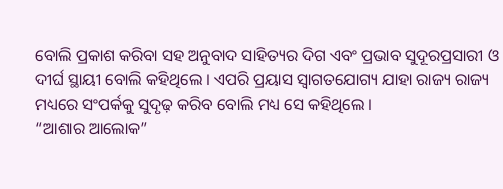ବୋଲି ପ୍ରକାଶ କରିବା ସହ ଅନୁବାଦ ସାହିତ୍ୟର ଦିଗ ଏବଂ ପ୍ରଭାବ ସୁଦୂରପ୍ରସାରୀ ଓ ଦୀର୍ଘ ସ୍ଥାୟୀ ବୋଲି କହିଥିଲେ । ଏପରି ପ୍ରୟାସ ସ୍ୱାଗତଯୋଗ୍ୟ ଯାହା ରାଜ୍ୟ ରାଜ୍ୟ ମଧ୍ୟରେ ସଂପର୍କକୁ ସୁଦୃଢ଼ କରିବ ବୋଲି ମଧ୍ୟ ସେ କହିଥିଲେ ।
“ଆଶାର ଆଲୋକ”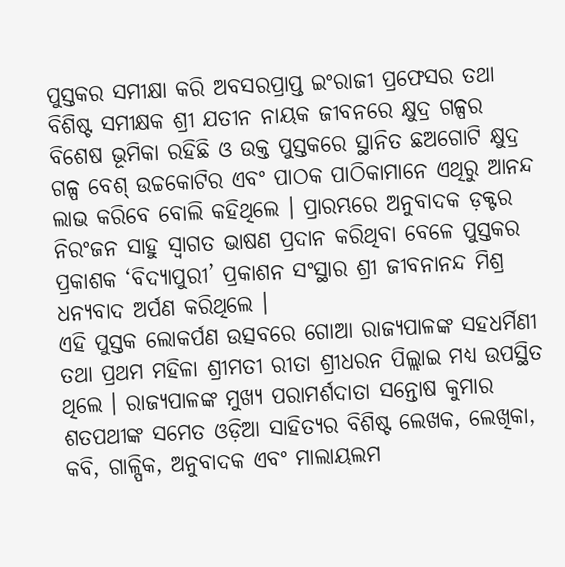ପୁସ୍ତକର ସମୀକ୍ଷା କରି ଅବସରପ୍ରାପ୍ତ ଇଂରାଜୀ ପ୍ରଫେସର ତଥା ବିଶିଷ୍ଟ ସମୀକ୍ଷକ ଶ୍ରୀ ଯତୀନ ନାୟକ ଜୀବନରେ କ୍ଷୁଦ୍ର ଗଳ୍ପର ବିଶେଷ ଭୂମିକା ରହିଛି ଓ ଉକ୍ତ ପୁସ୍ତକରେ ସ୍ଥାନିତ ଛଅଗୋଟି କ୍ଷୁଦ୍ର ଗଳ୍ପ ବେଶ୍ ଉଚ୍ଚକୋଟିର ଏବଂ ପାଠକ ପାଠିକାମାନେ ଏଥିରୁ ଆନନ୍ଦ ଲାଭ କରିବେ ବୋଲି କହିଥିଲେ । ପ୍ରାରମ୍ଭରେ ଅନୁବାଦକ ଡ଼କ୍ଟର ନିରଂଜନ ସାହୁ ସ୍ୱାଗତ ଭାଷଣ ପ୍ରଦାନ କରିଥିବା ବେଳେ ପୁସ୍ତକର ପ୍ରକାଶକ ‘ବିଦ୍ୟାପୁରୀ’ ପ୍ରକାଶନ ସଂସ୍ଥାର ଶ୍ରୀ ଜୀବନାନନ୍ଦ ମିଶ୍ର ଧନ୍ୟବାଦ ଅର୍ପଣ କରିଥିଲେ ।
ଏହି ପୁସ୍ତକ ଲୋକର୍ପଣ ଉତ୍ସବରେ ଗୋଆ ରାଜ୍ୟପାଳଙ୍କ ସହଧର୍ମିଣୀ ତଥା ପ୍ରଥମ ମହିଳା ଶ୍ରୀମତୀ ରୀତା ଶ୍ରୀଧରନ ପିଲ୍ଲାଇ ମଧ୍ୟ ଉପସ୍ଥିତ ଥିଲେ । ରାଜ୍ୟପାଳଙ୍କ ମୁଖ୍ୟ ପରାମର୍ଶଦାତା ସନ୍ତୋଷ କୁମାର ଶତପଥୀଙ୍କ ସମେତ ଓଡ଼ିଆ ସାହିତ୍ୟର ବିଶିଷ୍ଟ ଲେଖକ, ଲେଖିକା, କବି, ଗାଳ୍ପିକ, ଅନୁବାଦକ ଏବଂ ମାଲାୟଲମ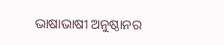ଭାଷାଭାଷୀ ଅନୁଷ୍ଠାନର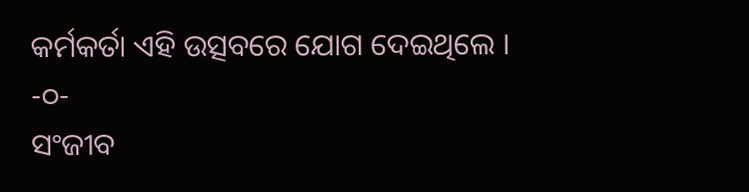କର୍ମକର୍ତା ଏହି ଉତ୍ସବରେ ଯୋଗ ଦେଇଥିଲେ ।
-୦-
ସଂଜୀବ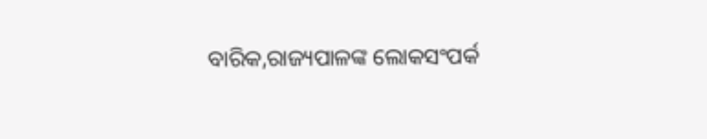ବାରିକ,ରାଜ୍ୟପାଳଙ୍କ ଲୋକସଂପର୍କ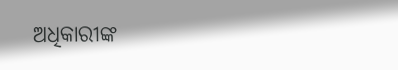ଅଧିକାରୀଙ୍କ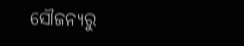ସୌଜନ୍ୟରୁ